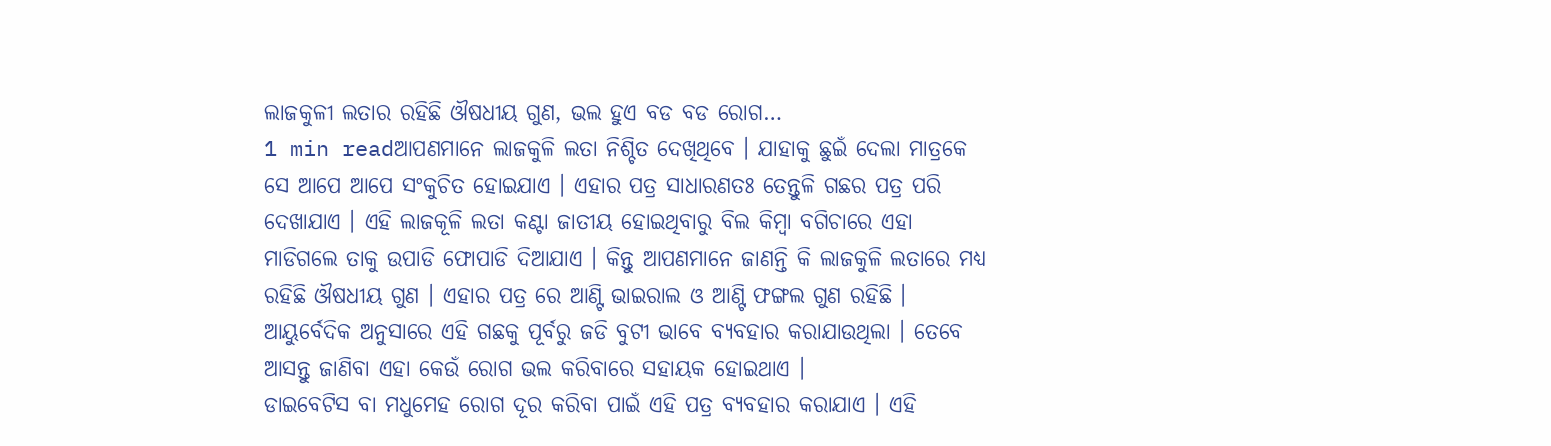ଲାଜକୁଳୀ ଲତାର ରହିଛି ଔଷଧୀୟ ଗୁଣ, ଭଲ ହୁଏ ବଡ ବଡ ରୋଗ…
1 min readଆପଣମାନେ ଲାଜକୁଳି ଲତା ନିଶ୍ଚିତ ଦେଖିଥିବେ । ଯାହାକୁ ଛୁଇଁ ଦେଲା ମାତ୍ରକେ ସେ ଆପେ ଆପେ ସଂକୁଚିତ ହୋଇଯାଏ । ଏହାର ପତ୍ର ସାଧାରଣତଃ ତେନ୍ତୁଳି ଗଛର ପତ୍ର ପରି ଦେଖାଯାଏ । ଏହି ଲାଜକୂଳି ଲତା କଣ୍ଟା ଜାତୀୟ ହୋଇଥିବାରୁ ବିଲ କିମ୍ବା ବଗିଚାରେ ଏହା ମାଡିଗଲେ ତାକୁ ଉପାଡି ଫୋପାଡି ଦିଆଯାଏ । କିନ୍ତୁ ଆପଣମାନେ ଜାଣନ୍ତି କି ଲାଜକୁଳି ଲତାରେ ମଧ୍ୟ ରହିଛି ଔଷଧୀୟ ଗୁଣ । ଏହାର ପତ୍ର ରେ ଆଣ୍ଟି ଭାଇରାଲ ଓ ଆଣ୍ଟି ଫଙ୍ଗଲ ଗୁଣ ରହିଛି । ଆୟୁର୍ବେଦିକ ଅନୁସାରେ ଏହି ଗଛକୁ ପୂର୍ବରୁ ଜଡି ବୁଟୀ ଭାବେ ବ୍ୟବହାର କରାଯାଉଥିଲା । ତେବେ ଆସନ୍ତୁ ଜାଣିବା ଏହା କେଉଁ ରୋଗ ଭଲ କରିବାରେ ସହାୟକ ହୋଇଥାଏ ।
ଡାଇବେଟିସ ବା ମଧୁମେହ ରୋଗ ଦୂର କରିବା ପାଇଁ ଏହି ପତ୍ର ବ୍ୟବହାର କରାଯାଏ । ଏହି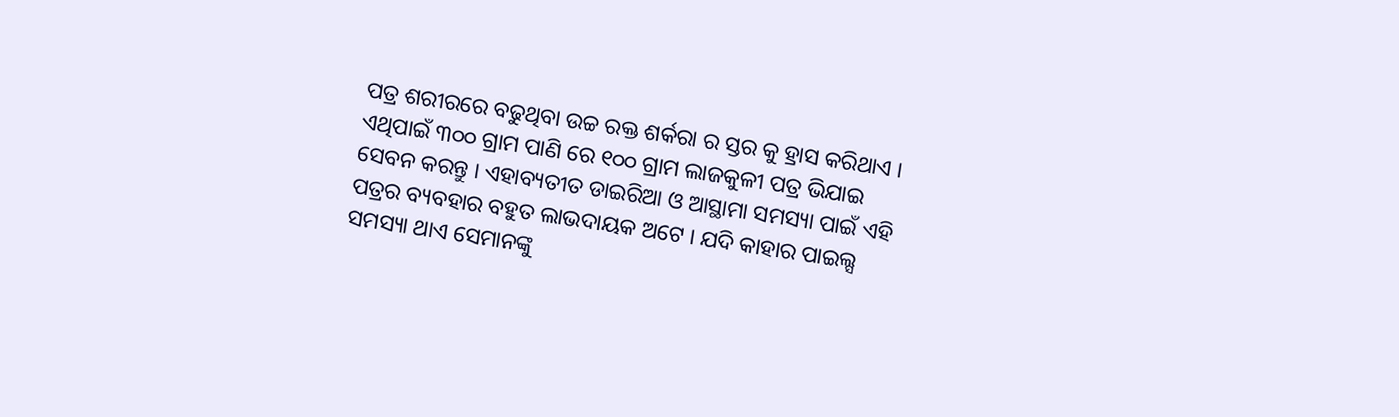ପତ୍ର ଶରୀରରେ ବଢୁଥିବା ଉଚ୍ଚ ରକ୍ତ ଶର୍କରା ର ସ୍ତର କୁ ହ୍ରାସ କରିଥାଏ । ଏଥିପାଇଁ ୩୦୦ ଗ୍ରାମ ପାଣି ରେ ୧୦୦ ଗ୍ରାମ ଲାଜକୁଳୀ ପତ୍ର ଭିଯାଇ ସେବନ କରନ୍ତୁ । ଏହାବ୍ୟତୀତ ଡାଇରିଆ ଓ ଆସ୍ଥାମା ସମସ୍ୟା ପାଇଁ ଏହି ପତ୍ରର ବ୍ୟବହାର ବହୁତ ଲାଭଦାୟକ ଅଟେ । ଯଦି କାହାର ପାଇଲ୍ସ ସମସ୍ୟା ଥାଏ ସେମାନଙ୍କୁ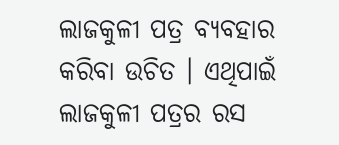ଲାଜକୁଳୀ ପତ୍ର ବ୍ୟବହାର କରିବା ଉଚିତ । ଏଥିପାଇଁ ଲାଜକୁଳୀ ପତ୍ରର ରସ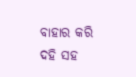ବାହାର କରି ଦହି ସହ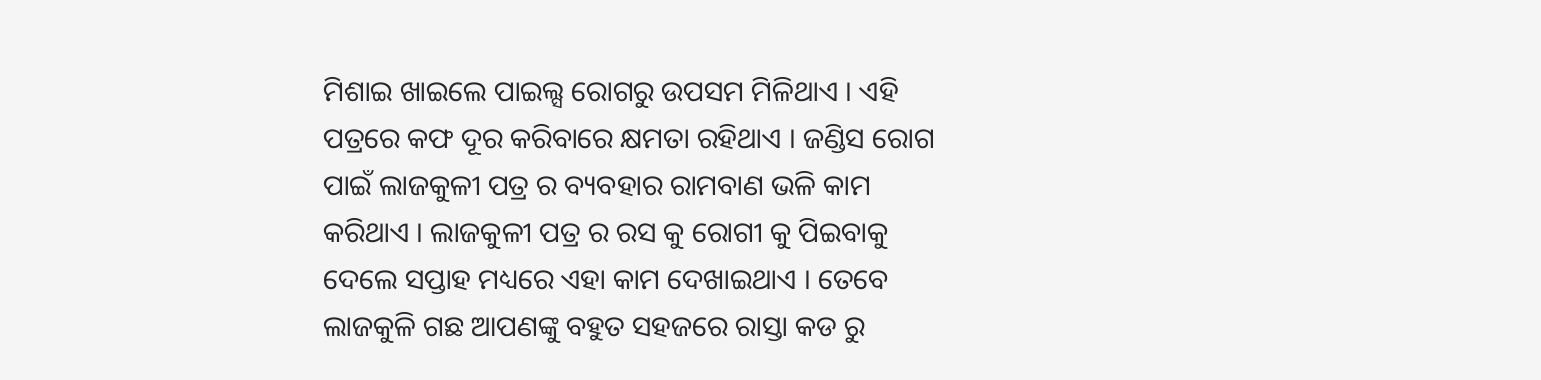ମିଶାଇ ଖାଇଲେ ପାଇଲ୍ସ ରୋଗରୁ ଉପସମ ମିଳିଥାଏ । ଏହି ପତ୍ରରେ କଫ ଦୂର କରିବାରେ କ୍ଷମତା ରହିଥାଏ । ଜଣ୍ଡିସ ରୋଗ ପାଇଁ ଲାଜକୁଳୀ ପତ୍ର ର ବ୍ୟବହାର ରାମବାଣ ଭଳି କାମ କରିଥାଏ । ଲାଜକୁଳୀ ପତ୍ର ର ରସ କୁ ରୋଗୀ କୁ ପିଇବାକୁ ଦେଲେ ସପ୍ତାହ ମଧ୍ୟରେ ଏହା କାମ ଦେଖାଇଥାଏ । ତେବେ ଲାଜକୁଳି ଗଛ ଆପଣଙ୍କୁ ବହୁତ ସହଜରେ ରାସ୍ତା କଡ ରୁ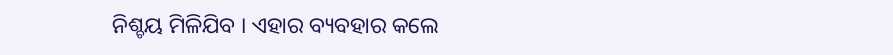ନିଶ୍ଚୟ ମିଳିଯିବ । ଏହାର ବ୍ୟବହାର କଲେ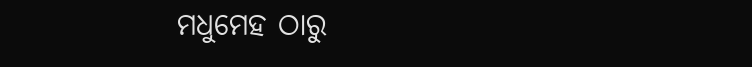ମଧୁମେହ ଠାରୁ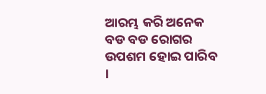ଆରମ୍ଭ କରି ଅନେକ ବଡ ବଡ ରୋଗର ଉପଶମ ହୋଇ ପାରିବ ।